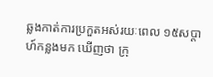ឆ្លងកាត់ការប្រកួតអស់រយៈពេល ១៥សប្តាហ៍កន្លងមក ឃើញថា ក្រុ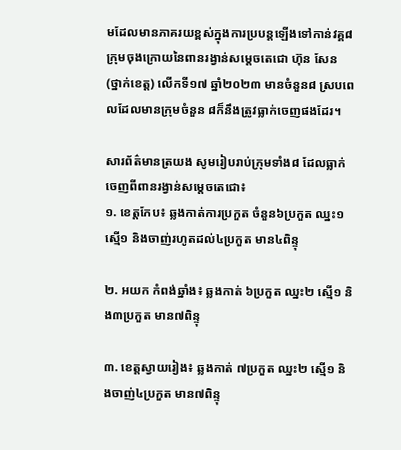មដែលមានភាគរយខ្ពស់ក្នុងការប្របន្តឡើងទៅកាន់វគ្គ៨ក្រុមចុងក្រោយនៃពានរង្វាន់សម្តេចតេជោ ហ៊ុន សែន (ថ្នាក់ខេត្ត) លើកទី១៧ ឆ្នាំ២០២៣ មានចំនួន៨ ស្របពេលដែលមានក្រុមចំនួន ៨ក៏នឹងត្រូវធ្លាក់ចេញផងដែរ។

សារព័ត៌មានត្រយង សូមរៀបរាប់ក្រុមទាំង៨ ដែលធ្លាក់ចេញពីពានរង្វាន់សម្តេចតេជោ៖
១. ខេត្តកែប៖ ឆ្លងកាត់ការប្រកួត ចំនួន៦ប្រកួត ឈ្នះ១ ស្មើ១ និងចាញ់រហូតដល់៤ប្រកួត មាន៤ពិន្ទុ

២. អយក កំពង់ឆ្នាំង៖ ឆ្លងកាត់ ៦ប្រកួត ឈ្នះ២ ស្មើ១ និង៣ប្រកួត មាន៧ពិន្ទុ

៣. ខេត្តស្វាយរៀង៖ ឆ្លងកាត់ ៧ប្រកួត ឈ្នះ២ ស្មើ១ និងចាញ់៤ប្រកួត មាន៧ពិន្ទុ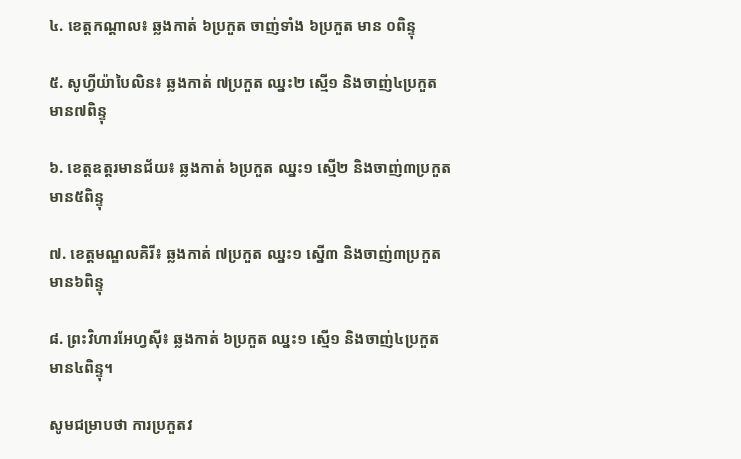៤. ខេត្តកណ្តាល៖ ឆ្លងកាត់ ៦ប្រកួត ចាញ់ទាំង ៦ប្រកួត មាន ០ពិន្ទុ

៥. សូហ្វីយ៉ាបៃលិន៖ ឆ្លងកាត់ ៧ប្រកួត ឈ្នះ២ ស្មើ១ និងចាញ់៤ប្រកួត មាន៧ពិន្ទុ

៦. ខេត្តឧត្តរមានជ័យ៖ ឆ្លងកាត់ ៦ប្រកួត ឈ្នះ១ ស្មើ២ និងចាញ់៣ប្រកួត មាន៥ពិន្ទុ

៧. ខេត្តមណ្ឌលគិរី៖ ឆ្លងកាត់ ៧ប្រកួត ឈ្នះ១ ស្នើ៣ និងចាញ់៣ប្រកួត មាន៦ពិន្ទុ

៨. ព្រះវិហារអែហ្វស៊ី៖ ឆ្លងកាត់ ៦ប្រកួត ឈ្នះ១ ស្មើ១ និងចាញ់៤ប្រកួត មាន៤ពិន្ទុ។

សូមជម្រាបថា ការប្រកួតវ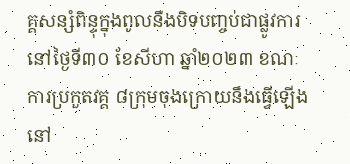គ្គសន្សំពិន្ទុក្នុងពូលនឹងបិទបញ្ចប់ជាផ្លូវការនៅថ្ងៃទី៣០ ខែសីហា ឆ្នាំ២០២៣ ខណៈការប្រកួតវគ្គ ៨ក្រុមចុងក្រោយនឹងធ្វើឡើងនៅ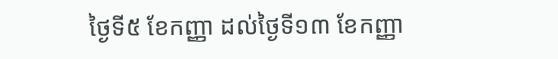ថ្ងៃទី៥ ខែកញ្ញា ដល់ថ្ងៃទី១៣ ខែកញ្ញា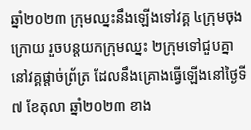ឆ្នាំ២០២៣ ក្រុមឈ្នះនឹងឡើងទៅវគ្គ ៤ក្រុមចុងក្រោយ រួចបន្តយកក្រុមឈ្នះ ២ក្រុមទៅជួបគ្នានៅវគ្គផ្តាច់ព្រ័ត្រ ដែលនឹងគ្រោងធ្វើឡើងនៅថ្ងៃទី៧ ខែតុលា ឆ្នាំ២០២៣ ខាង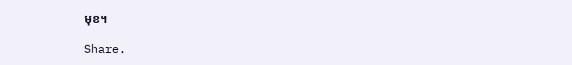មុខ។

Share.